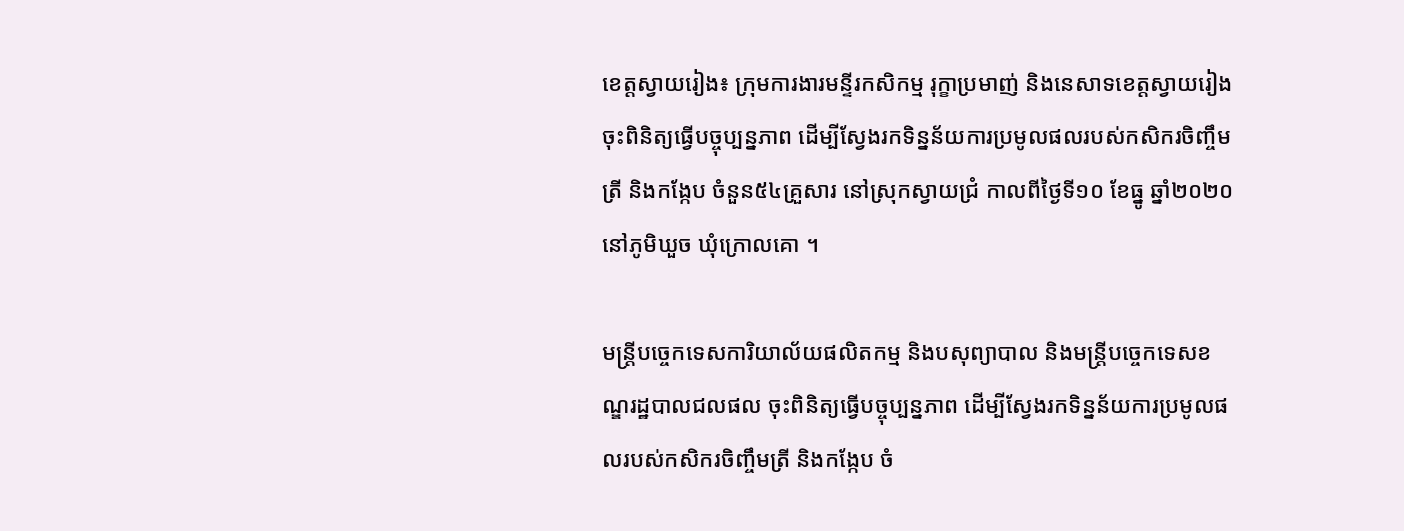ខេត្តស្វាយរៀង៖ ក្រុមការងារមន្ទីរកសិកម្ម រុក្ខាប្រមាញ់ និងនេសាទខេត្តស្វាយរៀង ចុះពិនិត្យធ្វើបច្ចុប្បន្នភាព ដើម្បីស្វែងរកទិន្នន័យការប្រមូលផលរបស់កសិករចិញ្ចឹមត្រី និងកង្កែប ចំនួន៥៤គ្រួសារ នៅស្រុកស្វាយជ្រំ កាលពីថ្ងៃទី១០ ខែធ្នូ ឆ្នាំ២០២០ នៅភូមិឃួច ឃុំក្រោលគោ ។

មន្ត្រីបច្ចេកទេសការិយាល័យផលិតកម្ម និងបសុព្យាបាល និងមន្ត្រីបច្ចេកទេសខណ្ឌរដ្ឋបាលជលផល ចុះពិនិត្យធ្វើបច្ចុប្បន្នភាព ដើម្បីស្វែងរកទិន្នន័យការប្រមូលផលរបស់កសិករចិញ្ចឹមត្រី និងកង្កែប ចំ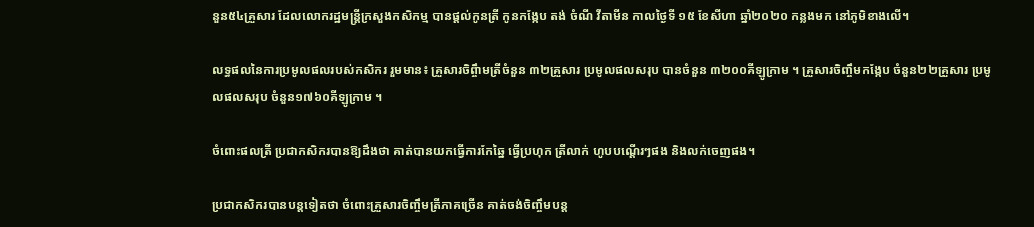នួន៥៤គ្រួសារ ដែលលោករដ្ឋមន្ត្រីក្រសួងកសិកម្ម បានផ្តល់កូនត្រី កូនកង្កែប តង់ ចំណី វីតាមីន កាលថ្ងៃទី ១៥ ខែសីហា ឆ្នាំ២០២០ កន្លងមក នៅភូមិខាងលើ។

លទ្ធផលនៃការប្រមូលផលរបស់កសិករ រួមមាន៖ គ្រួសារចិព្ចឹាមត្រីចំនួន ៣២គ្រួសារ ប្រមូលផលសរុប បានចំនួន ៣២០០គីឡូក្រាម ។ គ្រួសារចិញ្ចឹមកង្កែប ចំនួន២២គ្រួសារ ប្រមូលផលសរុប ចំនួន១៧៦០គីឡូក្រាម ។

ចំពោះផលត្រី ប្រជាកសិករបានឱ្យដឹងថា គាត់បានយកធ្វើការកែឆ្នៃ ធ្វើប្រហុក ត្រីលាក់ ហូបបណ្តើរៗផង និងលក់ចេញផង។

ប្រជាកសិករបានបន្តទៀតថា ចំពោះគ្រួសារចិញ្ចឹមត្រីភាគច្រើន គាត់ចង់ចិញ្ចឹមបន្ត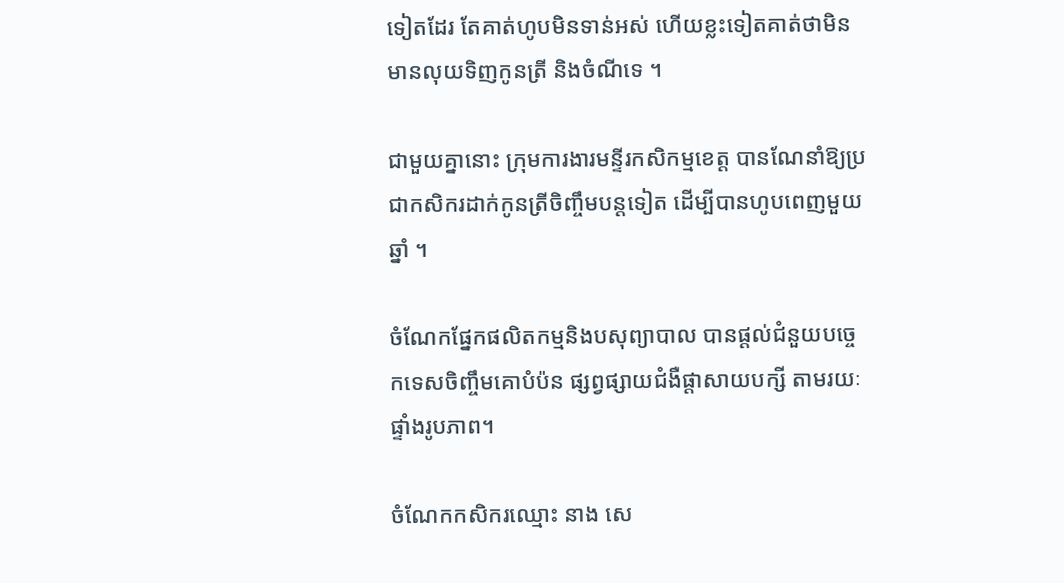ទៀតដែរ តែគាត់ហូបមិនទាន់អស់ ហើយខ្លះទៀតគាត់ថាមិនមានលុយទិញកូនត្រី និងចំណីទេ ។

ជាមួយគ្នានោះ ក្រុមការងារមន្ទីរកសិកម្មខេត្ត បានណែនាំឱ្យប្រជាកសិករដាក់កូនត្រីចិញ្ចឹមបន្តទៀត ដើម្បីបានហូបពេញមួយឆ្នាំ ។

ចំណែកផ្នែកផលិតកម្មនិងបសុព្យាបាល បានផ្តល់ជំនួយបច្ចេកទេសចិញ្ចឹមគោបំប៉ន ផ្សព្វផ្សាយជំងឺផ្តាសាយបក្សី តាមរយៈផ្ទាំងរូបភាព។

ចំណែកកសិករឈ្មោះ នាង សេ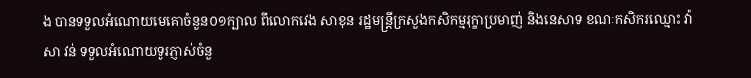ង បានទទួលអំណោយមេគោចំនួន០១ក្បាល ពីលោកវេង សាខុន រដ្ឋមន្ត្រីក្រសួងកសិកម្មរុក្ខាប្រមាញ់ និងនេសាទ ខណៈកសិករឈ្មោះ វ៉ា សា វន់ ទទួលអំណោយទូរភ្ញាស់ចំនួ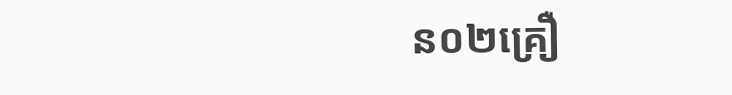ន០២គ្រឿ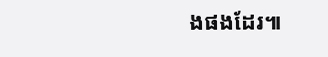ងផងដែរ៕